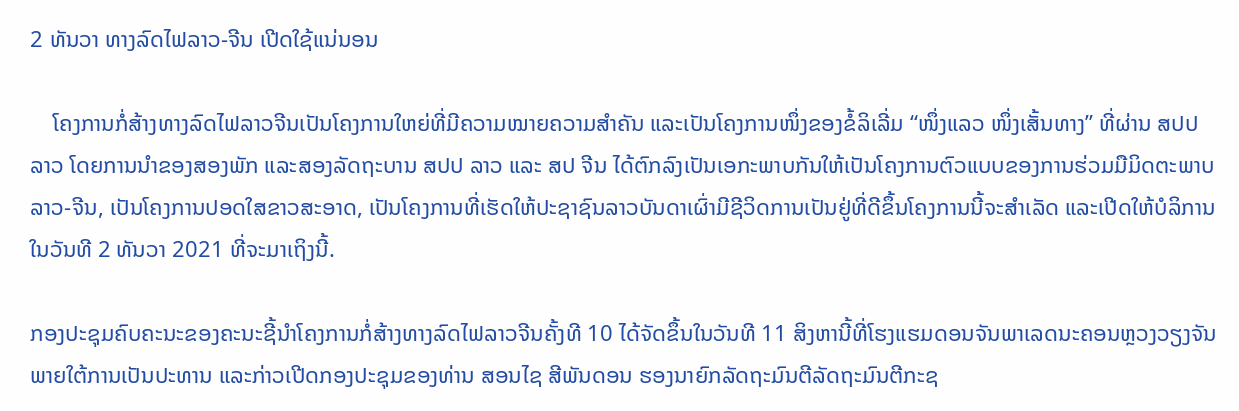2 ທັນວາ ທາງລົດໄຟລາວ-ຈີນ ເປີດໃຊ້ແນ່ນອນ

    ໂຄງການກໍ່ສ້າງທາງລົດໄຟລາວຈີນເປັນໂຄງການໃຫຍ່ທີ່ມີຄວາມໝາຍຄວາມສໍາຄັນ ແລະເປັນໂຄງການໜຶ່ງຂອງຂໍ້ລິເລີ່ມ “ໜຶ່ງແລວ ໜຶ່ງເສັ້ນທາງ” ທີ່ຜ່ານ ສປປ ລາວ ໂດຍການນໍາຂອງສອງພັກ ແລະສອງລັດຖະບານ ສປປ ລາວ ແລະ ສປ ຈີນ ໄດ້ຕົກລົງເປັນເອກະພາບກັນໃຫ້ເປັນໂຄງການຕົວແບບຂອງການຮ່ວມມືມິດຕະພາບ ລາວ-ຈີນ, ເປັນໂຄງການປອດໃສຂາວສະອາດ, ເປັນໂຄງການທີ່ເຮັດໃຫ້ປະຊາຊົນລາວບັນດາເຜົ່າມີຊີວິດການເປັນຢູ່ທີ່ດີຂຶ້ນໂຄງການນີ້ຈະສໍາເລັດ ແລະເປີດໃຫ້ບໍລິການໃນວັນທີ 2 ທັນວາ 2021 ທີ່ຈະມາເຖິງນີ້.

ກອງປະຊຸມຄົບຄະນະຂອງຄະນະຊີ້ນໍາໂຄງການກໍ່ສ້າງທາງລົດໄຟລາວຈີນຄັ້ງທີ 10 ໄດ້ຈັດຂຶ້ນໃນວັນທີ 11 ສິງຫານີ້ທີ່ໂຮງແຮມດອນຈັນພາເລດນະຄອນຫຼວງວຽງຈັນ ພາຍໃຕ້ການເປັນປະທານ ແລະກ່າວເປີດກອງປະຊຸມຂອງທ່ານ ສອນໄຊ ສີພັນດອນ ຮອງນາຍົກລັດຖະມົນຕີລັດຖະມົນຕີກະຊ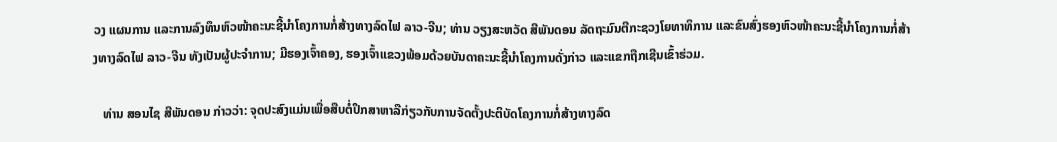ວງ ແຜນການ ແລະການລົງທຶນຫົວໜ້າຄະນະຊີ້ນໍາໂຄງການກໍ່ສ້າງທາງລົດໄຟ ລາວ-ຈີນ; ທ່ານ ວຽງສະຫວັດ ສີພັນດອນ ລັດຖະມົນຕີກະຊວງໂຍທາທິການ ແລະຂົນສົ່ງຮອງຫົວໜ້າຄະນະຊີ້ນໍາໂຄງການກໍ່ສ້າງທາງລົດໄຟ ລາວ-ຈີນ ທັງເປັນຜູ້ປະຈໍາການ; ມີຮອງເຈົ້າຄອງ, ຮອງເຈົ້າແຂວງພ້ອມດ້ວຍບັນດາຄະນະຊີ້ນໍາໂຄງການດັ່ງກ່າວ ແລະແຂກຖືກເຊີນເຂົ້າຮ່ວມ.

   ທ່ານ ສອນໄຊ ສີພັນດອນ ກ່າວວ່າ: ຈຸດປະສົງແມ່ນເພື່ອສືບຕໍ່ປຶກສາຫາລືກ່ຽວກັບການຈັດຕັ້ງປະຕິບັດໂຄງການກໍ່ສ້າງທາງລົດ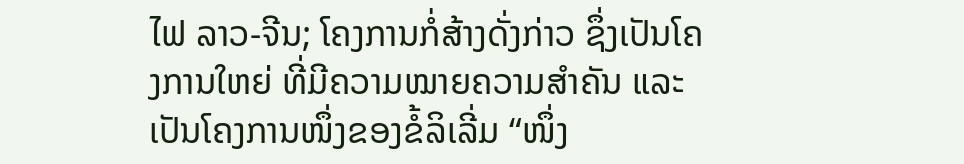ໄຟ ລາວ-ຈີນ; ໂຄງການກໍ່ສ້າງດັ່ງກ່າວ ຊຶ່ງເປັນໂຄງການໃຫຍ່ ທີ່ມີຄວາມໝາຍຄວາມສໍາຄັນ ແລະເປັນໂຄງການໜຶ່ງຂອງຂໍ້ລິເລີ່ມ “ໜຶ່ງ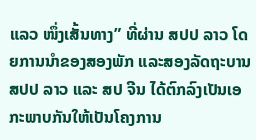ແລວ ໜຶ່ງເສັ້ນທາງ” ທີ່ຜ່ານ ສປປ ລາວ ໂດຍການນໍາຂອງສອງພັກ ແລະສອງລັດຖະບານ ສປປ ລາວ ແລະ ສປ ຈີນ ໄດ້ຕົກລົງເປັນເອກະພາບກັນໃຫ້ເປັນໂຄງການ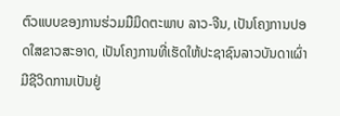ຕົວແບບຂອງການຮ່ວມມືມິດຕະພາບ ລາວ-ຈີນ, ເປັນໂຄງການປອດໃສຂາວສະອາດ, ເປັນໂຄງການທີ່ເຮັດໃຫ້ປະຊາຊົນລາວບັນດາເຜົ່າມີຊີວິດການເປັນຢູ່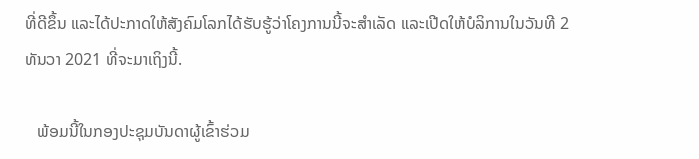ທີ່ດີຂຶ້ນ ແລະໄດ້ປະກາດໃຫ້ສັງຄົມໂລກໄດ້ຮັບຮູ້ວ່າໂຄງການນີ້ຈະສໍາເລັດ ແລະເປີດໃຫ້ບໍລິການໃນວັນທີ 2 ທັນວາ 2021 ທີ່ຈະມາເຖິງນີ້.

   ພ້ອມນີ້ໃນກອງປະຊຸມບັນດາຜູ້ເຂົ້າຮ່ວມ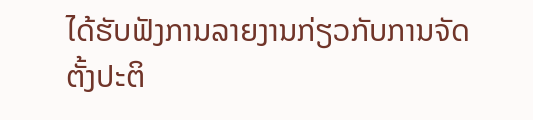ໄດ້ຮັບຟັງການລາຍງານກ່ຽວກັບການຈັດຕັ້ງປະຕິ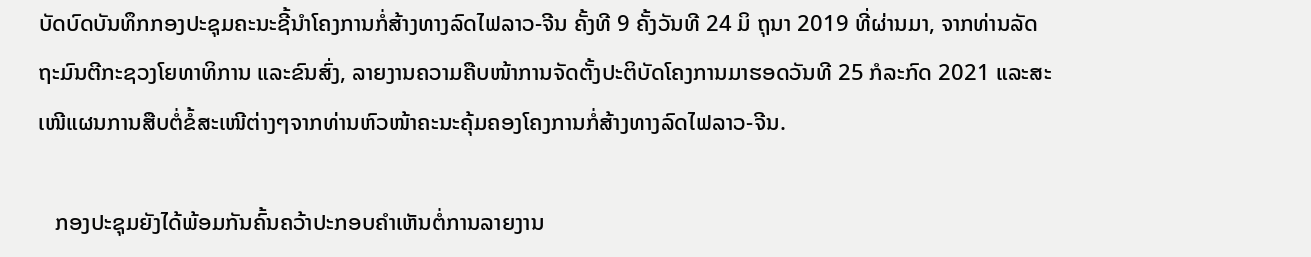ບັດບົດບັນທຶກກອງປະຊຸມຄະນະຊີ້ນໍາໂຄງການກໍ່ສ້າງທາງລົດໄຟລາວ-ຈີນ ຄັ້ງທີ 9 ຄັ້ງວັນທີ 24 ມິ ຖຸນາ 2019 ທີ່ຜ່ານມາ, ຈາກທ່ານລັດຖະມົນຕີກະຊວງໂຍທາທິການ ແລະຂົນສົ່ງ, ລາຍງານຄວາມຄືບໜ້າການຈັດຕັ້ງປະຕິບັດໂຄງການມາຮອດວັນທີ 25 ກໍລະກົດ 2021 ແລະສະເໜີແຜນການສືບຕໍ່ຂໍ້ສະເໜີຕ່າງໆຈາກທ່ານຫົວໜ້າຄະນະຄຸ້ມຄອງໂຄງການກໍ່ສ້າງທາງລົດໄຟລາວ-ຈີນ.

   ກອງປະຊຸມຍັງໄດ້ພ້ອມກັນຄົ້ນຄວ້າປະກອບຄໍາເຫັນຕໍ່ການລາຍງານ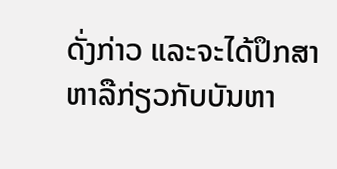ດັ່ງກ່າວ ແລະຈະໄດ້ປຶກສາຫາລືກ່ຽວກັບບັນຫາ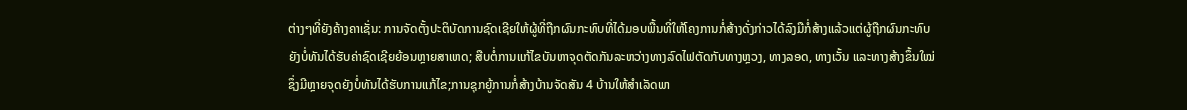ຕ່າງໆທີ່ຍັງຄ້າງຄາເຊັ່ນ: ການຈັດຕັ້ງປະຕິບັດການຊົດເຊີຍໃຫ້ຜູ້ທີ່ຖືກຜົນກະທົບທີ່ໄດ້ມອບພື້ນທີ່ໃຫ້ໂຄງການກໍ່ສ້າງດັ່ງກ່າວໄດ້ລົງມືກໍ່ສ້າງແລ້ວແຕ່ຜູ້ຖືກຜົນກະທົບຍັງບໍ່ທັນໄດ້ຮັບຄ່າຊົດເຊີຍຍ້ອນຫຼາຍສາເຫດ; ສືບຕໍ່ການແກ້ໄຂບັນຫາຈຸດຕັດກັນລະຫວ່າງທາງລົດໄຟຕັດກັບທາງຫຼວງ, ທາງລອດ, ທາງເວັ້ນ ແລະທາງສ້າງຂຶ້ນໃໝ່ຊຶ່ງມີຫຼາຍຈຸດຍັງບໍ່ທັນໄດ້ຮັບການແກ້ໄຂ;ການຊຸກຍູ້ການກໍ່ສ້າງບ້ານຈັດສັນ 4 ບ້ານໃຫ້ສໍາເລັດພາ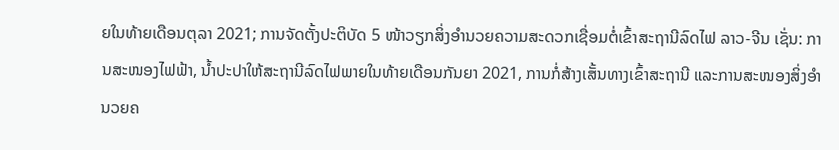ຍໃນທ້າຍເດືອນຕຸລາ 2021; ການຈັດຕັ້ງປະຕິບັດ 5 ໜ້າວຽກສິ່ງອໍານວຍຄວາມສະດວກເຊື່ອມຕໍ່ເຂົ້າສະຖານີລົດໄຟ ລາວ-ຈີນ ເຊັ່ນ: ການສະໜອງໄຟຟ້າ, ນໍ້າປະປາໃຫ້ສະຖານີລົດໄຟພາຍໃນທ້າຍເດືອນກັນຍາ 2021, ການກໍ່ສ້າງເສັ້ນທາງເຂົ້າສະຖານີ ແລະການສະໜອງສິ່ງອໍາ ນວຍຄ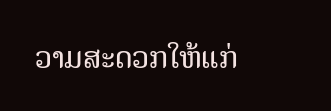ວາມສະດວກໃຫ້ແກ່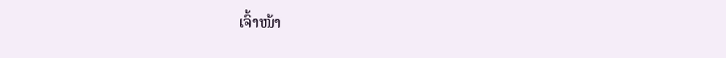ເຈົ້າໜ້າ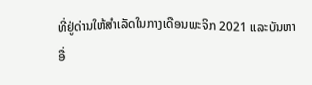ທີ່ຢູ່ດ່ານໃຫ້ສໍາເລັດໃນກາງເດືອນພະຈິກ 2021 ແລະບັນຫາອື່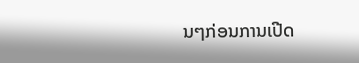ນໆກ່ອນການເປີດ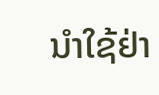ນໍາໃຊ້ຢ່າ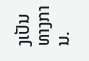ງເປັນທາງການ.